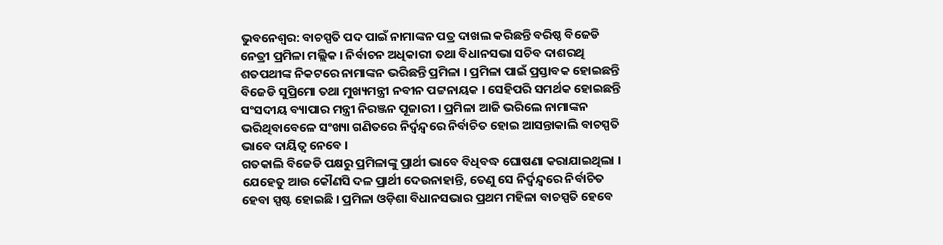ଭୁବନେଶ୍ବର: ବାଚସ୍ପତି ପଦ ପାଇଁ ନାମାଙ୍କନ ପତ୍ର ଦାଖଲ କରିଛନ୍ତି ବରିଷ୍ଠ ବିଜେଡି ନେତ୍ରୀ ପ୍ରମିଳା ମଲ୍ଲିକ । ନିର୍ବାଚନ ଅଧିକାରୀ ତଥା ବିଧାନସଭା ସଚିବ ଦାଶରଥି ଶତପଥୀଙ୍କ ନିକଟରେ ନାମାଙ୍କନ ଭରିଛନ୍ତି ପ୍ରମିଳା । ପ୍ରମିଳା ପାଇଁ ପ୍ରସ୍ତାବକ ହୋଇଛନ୍ତି ବିଜେଡି ସୁପ୍ରିମୋ ତଥା ମୁଖ୍ୟମନ୍ତ୍ରୀ ନବୀନ ପଟ୍ଟନାୟକ । ସେହିପରି ସମର୍ଥକ ହୋଇଛନ୍ତି ସଂସଦୀୟ ବ୍ୟାପାର ମନ୍ତ୍ରୀ ନିରଞ୍ଜନ ପୂଜାରୀ । ପ୍ରମିଳା ଆଜି ଭରିଲେ ନାମାଙ୍କନ ଭରିଥିବାବେଳେ ସଂଖ୍ୟା ଗଣିତରେ ନିର୍ଦ୍ବନ୍ଦ୍ବରେ ନିର୍ବାଚିତ ହୋଇ ଆସନ୍ତାକାଲି ବାଚସ୍ପତି ଭାବେ ଦାୟିତ୍ବ ନେବେ ।
ଗତକାଲି ବିଜେଡି ପକ୍ଷରୁ ପ୍ରମିଳାଙ୍କୁ ପ୍ରାର୍ଥୀ ଭାବେ ବିଧିବଦ୍ଧ ଘୋଷଣା କରାଯାଇଥିଲା । ଯେହେତୁ ଆଉ କୌଣସି ଦଳ ପ୍ରାର୍ଥୀ ଦେଉନାହାନ୍ତି, ତେଣୁ ସେ ନିର୍ଦ୍ବନ୍ଦ୍ବରେ ନିର୍ବାଚିତ ହେବା ସ୍ପଷ୍ଟ ହୋଇଛି । ପ୍ରମିଳା ଓଡ଼ିଶା ବିଧାନସଭାର ପ୍ରଥମ ମହିଳା ବାଚସ୍ପତି ହେବେ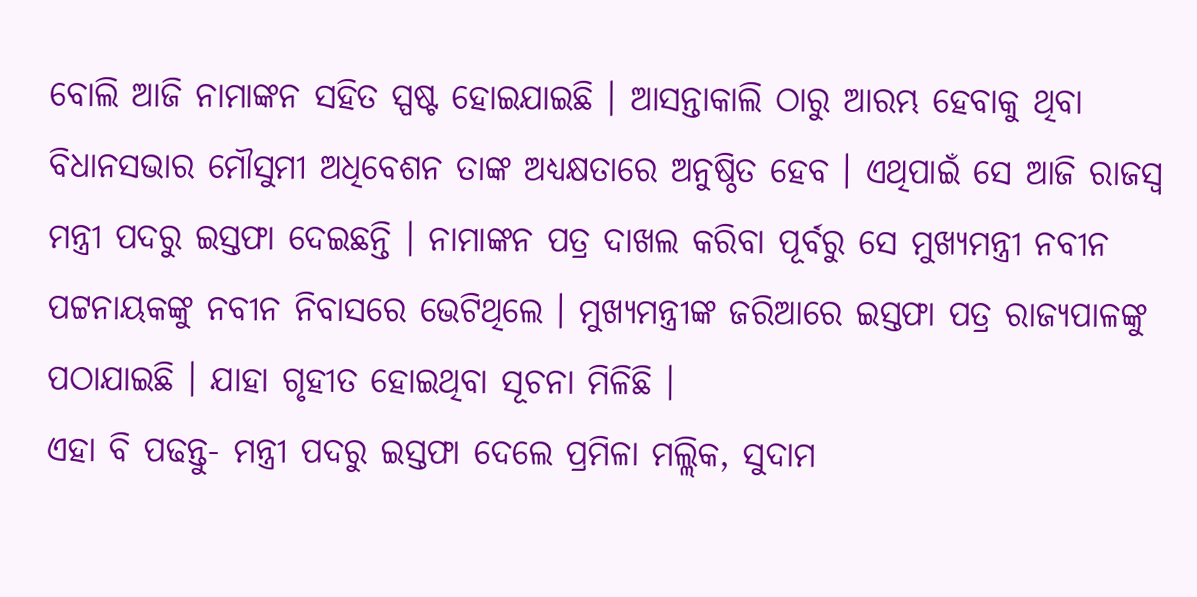ବୋଲି ଆଜି ନାମାଙ୍କନ ସହିତ ସ୍ପଷ୍ଟ ହୋଇଯାଇଛି । ଆସନ୍ତାକାଲି ଠାରୁ ଆରମ୍ଭ ହେବାକୁ ଥିବା ବିଧାନସଭାର ମୌସୁମୀ ଅଧିବେଶନ ତାଙ୍କ ଅଧ୍ୟକ୍ଷତାରେ ଅନୁଷ୍ଠିତ ହେବ । ଏଥିପାଇଁ ସେ ଆଜି ରାଜସ୍ବ ମନ୍ତ୍ରୀ ପଦରୁ ଇସ୍ତଫା ଦେଇଛନ୍ତି । ନାମାଙ୍କନ ପତ୍ର ଦାଖଲ କରିବା ପୂର୍ବରୁ ସେ ମୁଖ୍ୟମନ୍ତ୍ରୀ ନବୀନ ପଟ୍ଟନାୟକଙ୍କୁ ନବୀନ ନିବାସରେ ଭେଟିଥିଲେ । ମୁଖ୍ୟମନ୍ତ୍ରୀଙ୍କ ଜରିଆରେ ଇସ୍ତଫା ପତ୍ର ରାଜ୍ୟପାଳଙ୍କୁ ପଠାଯାଇଛି । ଯାହା ଗୃହୀତ ହୋଇଥିବା ସୂଚନା ମିଳିଛି ।
ଏହା ବି ପଢନ୍ତୁ- ମନ୍ତ୍ରୀ ପଦରୁ ଇସ୍ତଫା ଦେଲେ ପ୍ରମିଳା ମଲ୍ଲିକ, ସୁଦାମ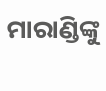ମାରାଣ୍ଡିଙ୍କୁ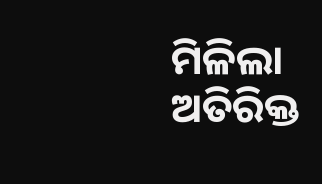ମିଳିଲା ଅତିରିକ୍ତ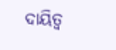ଦାୟିତ୍ବ